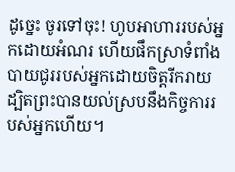ដូច្នេះ ចូរទៅចុះ! ហូបអាហាររបស់អ្នកដោយអំណរ ហើយផឹកស្រាទំពាំងបាយជូររបស់អ្នកដោយចិត្តរីករាយ ដ្បិតព្រះបានយល់ស្របនឹងកិច្ចការរបស់អ្នកហើយ។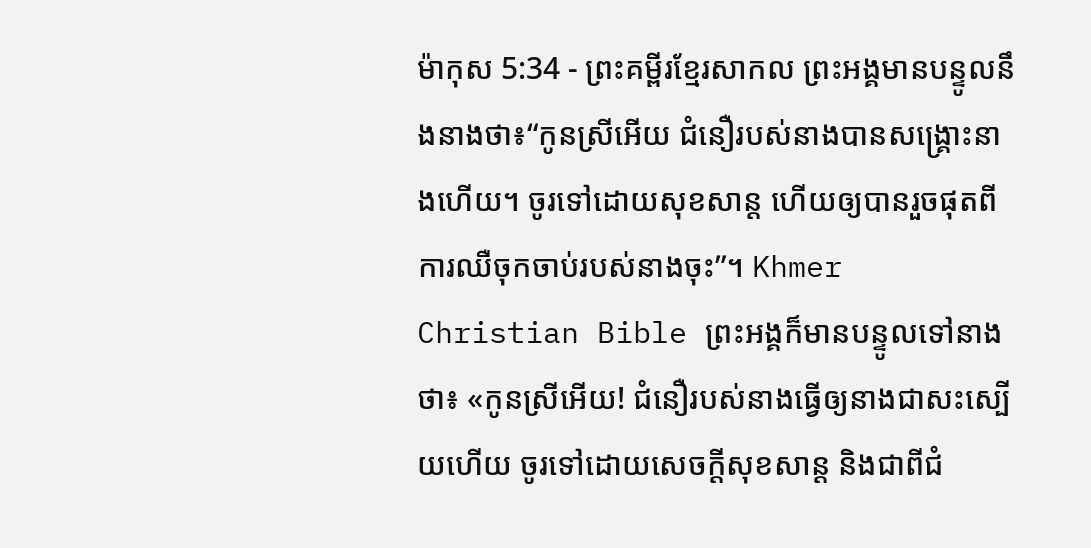ម៉ាកុស 5:34 - ព្រះគម្ពីរខ្មែរសាកល ព្រះអង្គមានបន្ទូលនឹងនាងថា៖“កូនស្រីអើយ ជំនឿរបស់នាងបានសង្គ្រោះនាងហើយ។ ចូរទៅដោយសុខសាន្ត ហើយឲ្យបានរួចផុតពីការឈឺចុកចាប់របស់នាងចុះ”។ Khmer Christian Bible ព្រះអង្គក៏មានបន្ទូលទៅនាងថា៖ «កូនស្រីអើយ! ជំនឿរបស់នាងធ្វើឲ្យនាងជាសះស្បើយហើយ ចូរទៅដោយសេចក្ដីសុខសាន្ដ និងជាពីជំ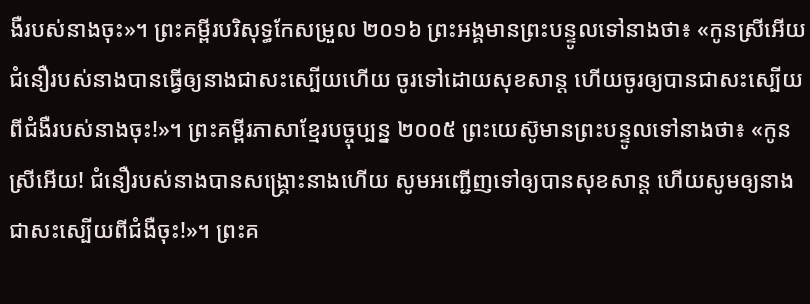ងឺរបស់នាងចុះ»។ ព្រះគម្ពីរបរិសុទ្ធកែសម្រួល ២០១៦ ព្រះអង្គមានព្រះបន្ទូលទៅនាងថា៖ «កូនស្រីអើយ ជំនឿរបស់នាងបានធ្វើឲ្យនាងជាសះស្បើយហើយ ចូរទៅដោយសុខសាន្ត ហើយចូរឲ្យបានជាសះស្បើយពីជំងឺរបស់នាងចុះ!»។ ព្រះគម្ពីរភាសាខ្មែរបច្ចុប្បន្ន ២០០៥ ព្រះយេស៊ូមានព្រះបន្ទូលទៅនាងថា៖ «កូនស្រីអើយ! ជំនឿរបស់នាងបានសង្គ្រោះនាងហើយ សូមអញ្ជើញទៅឲ្យបានសុខសាន្ត ហើយសូមឲ្យនាងជាសះស្បើយពីជំងឺចុះ!»។ ព្រះគ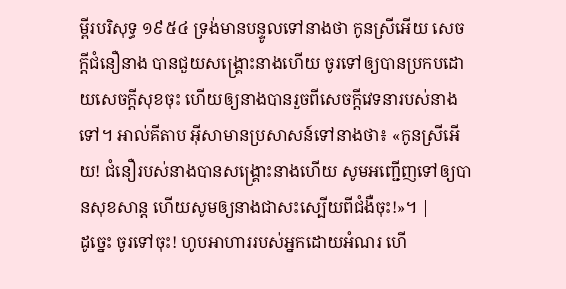ម្ពីរបរិសុទ្ធ ១៩៥៤ ទ្រង់មានបន្ទូលទៅនាងថា កូនស្រីអើយ សេចក្ដីជំនឿនាង បានជួយសង្គ្រោះនាងហើយ ចូរទៅឲ្យបានប្រកបដោយសេចក្ដីសុខចុះ ហើយឲ្យនាងបានរួចពីសេចក្ដីវេទនារបស់នាងទៅ។ អាល់គីតាប អ៊ីសាមានប្រសាសន៍ទៅនាងថា៖ «កូនស្រីអើយ! ជំនឿរបស់នាងបានសង្គ្រោះនាងហើយ សូមអញ្ជើញទៅឲ្យបានសុខសាន្ដ ហើយសូមឲ្យនាងជាសះស្បើយពីជំងឺចុះ!»។ |
ដូច្នេះ ចូរទៅចុះ! ហូបអាហាររបស់អ្នកដោយអំណរ ហើ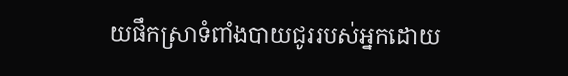យផឹកស្រាទំពាំងបាយជូររបស់អ្នកដោយ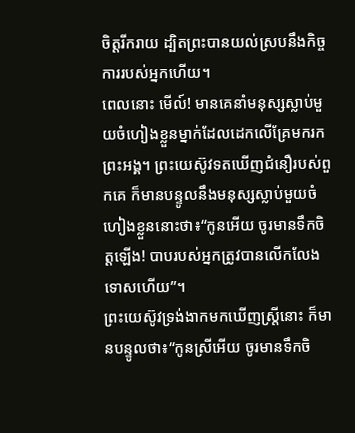ចិត្តរីករាយ ដ្បិតព្រះបានយល់ស្របនឹងកិច្ចការរបស់អ្នកហើយ។
ពេលនោះ មើល៍! មានគេនាំមនុស្សស្លាប់មួយចំហៀងខ្លួនម្នាក់ដែលដេកលើគ្រែមករកព្រះអង្គ។ ព្រះយេស៊ូវទតឃើញជំនឿរបស់ពួកគេ ក៏មានបន្ទូលនឹងមនុស្សស្លាប់មួយចំហៀងខ្លួននោះថា៖“កូនអើយ ចូរមានទឹកចិត្តឡើង! បាបរបស់អ្នកត្រូវបានលើកលែងទោសហើយ”។
ព្រះយេស៊ូវទ្រង់ងាកមកឃើញស្ត្រីនោះ ក៏មានបន្ទូលថា៖“កូនស្រីអើយ ចូរមានទឹកចិ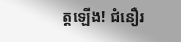ត្តឡើង! ជំនឿរ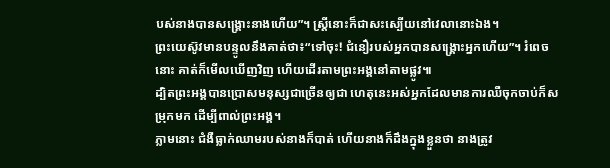បស់នាងបានសង្គ្រោះនាងហើយ”។ ស្ត្រីនោះក៏ជាសះស្បើយនៅវេលានោះឯង។
ព្រះយេស៊ូវមានបន្ទូលនឹងគាត់ថា៖“ទៅចុះ! ជំនឿរបស់អ្នកបានសង្គ្រោះអ្នកហើយ”។ រំពេចនោះ គាត់ក៏មើលឃើញវិញ ហើយដើរតាមព្រះអង្គនៅតាមផ្លូវ៕
ដ្បិតព្រះអង្គបានប្រោសមនុស្សជាច្រើនឲ្យជា ហេតុនេះអស់អ្នកដែលមានការឈឺចុកចាប់ក៏សម្រុកមក ដើម្បីពាល់ព្រះអង្គ។
ភ្លាមនោះ ជំងឺធ្លាក់ឈាមរបស់នាងក៏បាត់ ហើយនាងក៏ដឹងក្នុងខ្លួនថា នាងត្រូវ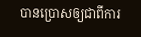បានប្រោសឲ្យជាពីការ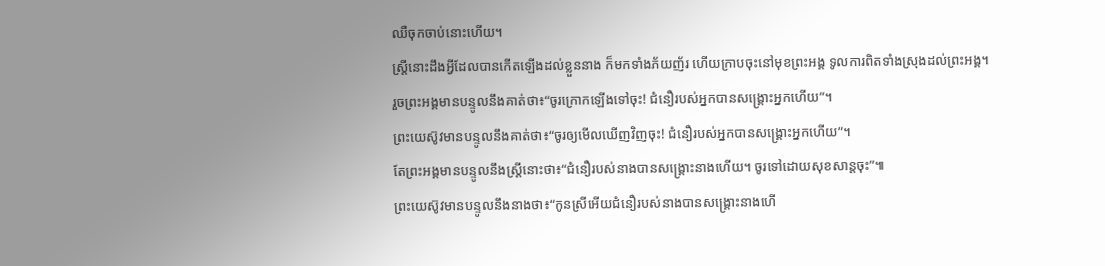ឈឺចុកចាប់នោះហើយ។
ស្ត្រីនោះដឹងអ្វីដែលបានកើតឡើងដល់ខ្លួននាង ក៏មកទាំងភ័យញ័រ ហើយក្រាបចុះនៅមុខព្រះអង្គ ទូលការពិតទាំងស្រុងដល់ព្រះអង្គ។
រួចព្រះអង្គមានបន្ទូលនឹងគាត់ថា៖“ចូរក្រោកឡើងទៅចុះ! ជំនឿរបស់អ្នកបានសង្គ្រោះអ្នកហើយ”។
ព្រះយេស៊ូវមានបន្ទូលនឹងគាត់ថា៖“ចូរឲ្យមើលឃើញវិញចុះ! ជំនឿរបស់អ្នកបានសង្គ្រោះអ្នកហើយ”។
តែព្រះអង្គមានបន្ទូលនឹងស្ត្រីនោះថា៖“ជំនឿរបស់នាងបានសង្គ្រោះនាងហើយ។ ចូរទៅដោយសុខសាន្តចុះ”៕
ព្រះយេស៊ូវមានបន្ទូលនឹងនាងថា៖“កូនស្រីអើយជំនឿរបស់នាងបានសង្គ្រោះនាងហើ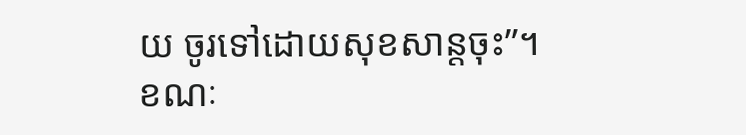យ ចូរទៅដោយសុខសាន្តចុះ”។
ខណៈ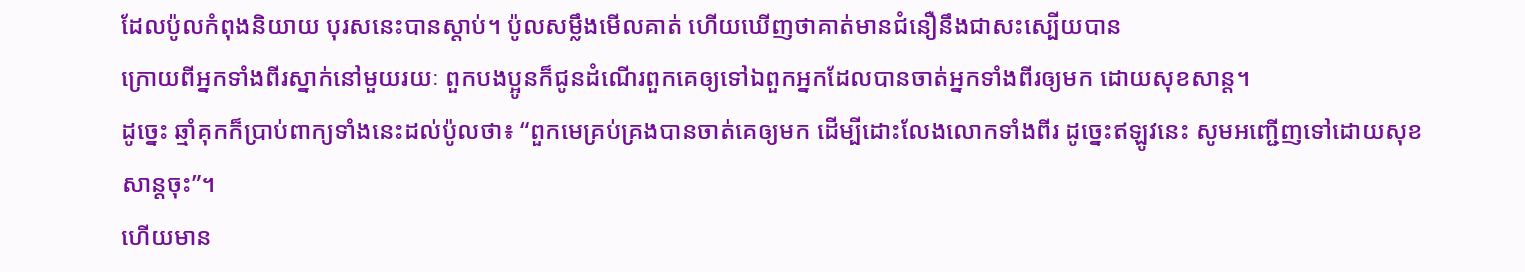ដែលប៉ូលកំពុងនិយាយ បុរសនេះបានស្ដាប់។ ប៉ូលសម្លឹងមើលគាត់ ហើយឃើញថាគាត់មានជំនឿនឹងជាសះស្បើយបាន
ក្រោយពីអ្នកទាំងពីរស្នាក់នៅមួយរយៈ ពួកបងប្អូនក៏ជូនដំណើរពួកគេឲ្យទៅឯពួកអ្នកដែលបានចាត់អ្នកទាំងពីរឲ្យមក ដោយសុខសាន្ត។
ដូច្នេះ ឆ្មាំគុកក៏ប្រាប់ពាក្យទាំងនេះដល់ប៉ូលថា៖ “ពួកមេគ្រប់គ្រងបានចាត់គេឲ្យមក ដើម្បីដោះលែងលោកទាំងពីរ ដូច្នេះឥឡូវនេះ សូមអញ្ជើញទៅដោយសុខសាន្តចុះ”។
ហើយមាន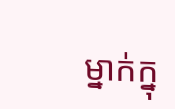ម្នាក់ក្នុ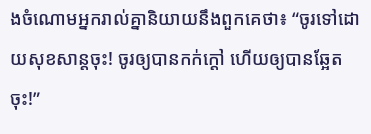ងចំណោមអ្នករាល់គ្នានិយាយនឹងពួកគេថា៖ “ចូរទៅដោយសុខសាន្តចុះ! ចូរឲ្យបានកក់ក្ដៅ ហើយឲ្យបានឆ្អែតចុះ!”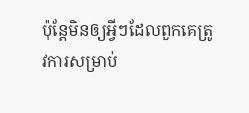ប៉ុន្តែមិនឲ្យអ្វីៗដែលពួកគេត្រូវការសម្រាប់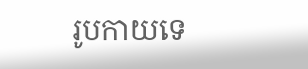រូបកាយទេ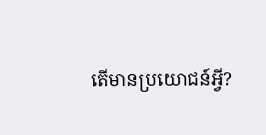តើមានប្រយោជន៍អ្វី?